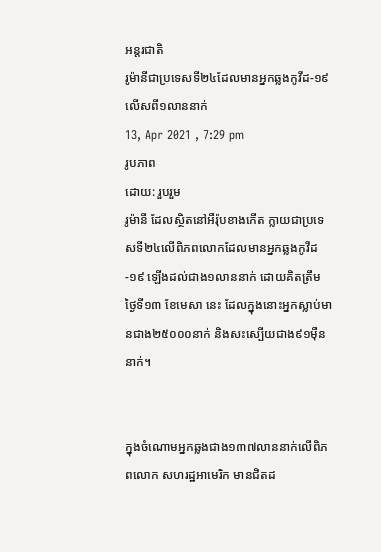អន្តរជាតិ
រូម៉ានីជាប្រទេសទី២៤ដែលមានអ្នកឆ្លងកូវីដ-១៩លើសពី១លាននាក់
13, Apr 2021 , 7:29 pm
រូបភាព
ដោយ: រួបរួម
រូម៉ានី ដែលស្ថិតនៅអឺរ៉ុបខាងកើត ក្លាយជាប្រទេសទី២៤លើពិភពលោកដែលមានអ្នកឆ្លងកូវីដ-១៩ ឡើងដល់ជាង១លាននាក់ ដោយគិតត្រឹមថ្ងៃទី១៣ ខែមេសា នេះ ដែលក្នុងនោះអ្នកស្លាប់មានជាង២៥០០០នាក់ និងសះស្បើយជាង៩១ម៉ឺននាក់។


ក្នុងចំណោមអ្នកឆ្លងជាង១៣៧លាននាក់លើពិភពលោក សហរដ្ឋអាមេរិក មានជិតដ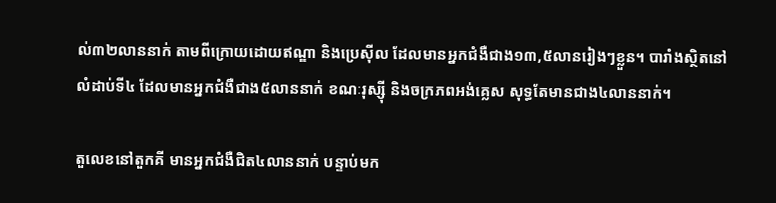ល់៣២លាននាក់ តាមពីក្រោយដោយឥណ្ឌា និងប្រេស៊ីល ដែលមានអ្នកជំងឺជាង១៣,៥លានរៀងៗខ្លួន។ បារាំងស្ថិតនៅលំដាប់ទី៤ ដែលមានអ្នកជំងឺជាង៥លាននាក់ ខណៈរុស្ស៊ី និងចក្រភពអង់គ្លេស សុទ្ធតែមានជាង៤លាននាក់។

តួលេខនៅតួកគី មានអ្នកជំងឺជិត៤លាននាក់ បន្ទាប់មក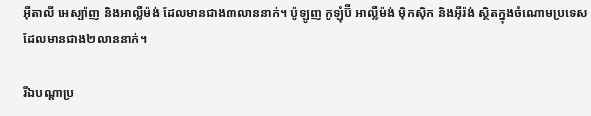អ៊ីតាលី អេស្ប៉ាញ និងអាល្លឺម៉ង់ ដែលមានជាង៣លាននាក់។ ប៉ូឡូញ កូឡុំប៊ី អាល្លឺម៉ង់ ម៉ិកស៊ិក និងអ៊ីរ៉ង់ ស្ថិតក្នុងចំណោមប្រទេសដែលមានជាង២លាននាក់។

រីឯបណ្តាប្រ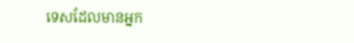ទេសដែលមានអ្នក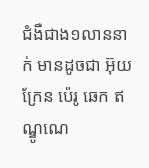ជំងឺជាង១លាននាក់ មានដូចជា អ៊ុយក្រែន ប៉េរូ ឆេក ឥណ្ឌូណេ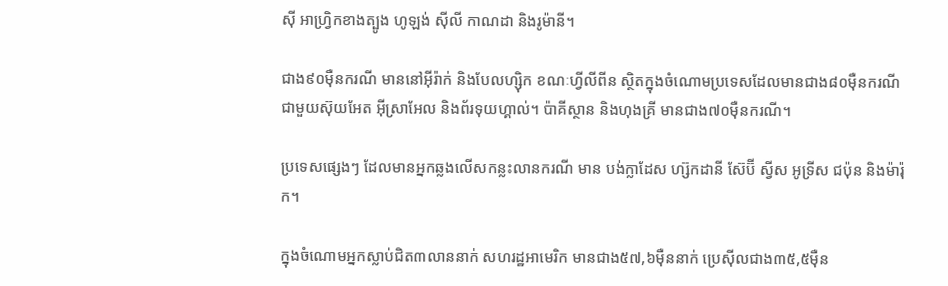ស៊ី អាហ្វ្រិកខាងត្បូង ហូឡង់ ស៊ីលី កាណដា និងរូម៉ានី។

ជាង៩០ម៉ឺនករណី មាននៅអ៊ីរ៉ាក់ និងបែលហ្ស៊ិក ខណៈហ្វីលីពីន ស្ថិតក្នុងចំណោមប្រទេសដែលមានជាង៨០ម៉ឺនករណី ជាមួយស៊ុយអែត អ៊ីស្រាអែល និងព័រទុយហ្គាល់។ ប៉ាគីស្ថាន និងហុងគ្រី មានជាង៧០ម៉ឺនករណី។

ប្រទេសផ្សេងៗ ដែលមានអ្នកឆ្លងលើសកន្លះលានករណី មាន បង់ក្លាដែស ហ្ស៊កដានី ស៊ែប៊ី ស្វីស អូទ្រីស ជប៉ុន និងម៉ារ៉ុក។

ក្នុងចំណោមអ្នកស្លាប់ជិត៣លាននាក់ សហរដ្ឋអាមេរិក មានជាង៥៧,៦ម៉ឺននាក់ ប្រេស៊ីលជាង៣៥,៥ម៉ឺន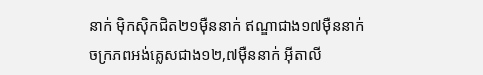នាក់ ម៉ិកស៊ិកជិត២១ម៉ឺននាក់ ឥណ្ឌាជាង១៧ម៉ឺននាក់ ចក្រភពអង់គ្លេសជាង១២,៧ម៉ឺននាក់ អ៊ីតាលី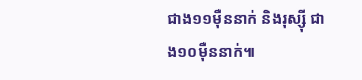ជាង១១ម៉ឺននាក់ និងរុស្ស៊ី ជាង១០ម៉ឺននាក់៕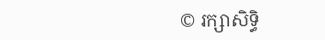© រក្សាសិទ្ធិ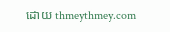ដោយ thmeythmey.com